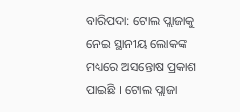ବାରିପଦା: ଟୋଲ ପ୍ଲାଜାକୁ ନେଇ ସ୍ଥାନୀୟ ଲୋକଙ୍କ ମଧ୍ୟରେ ଅସନ୍ତୋଷ ପ୍ରକାଶ ପାଇଛି । ଟୋଲ ପ୍ଲାଜା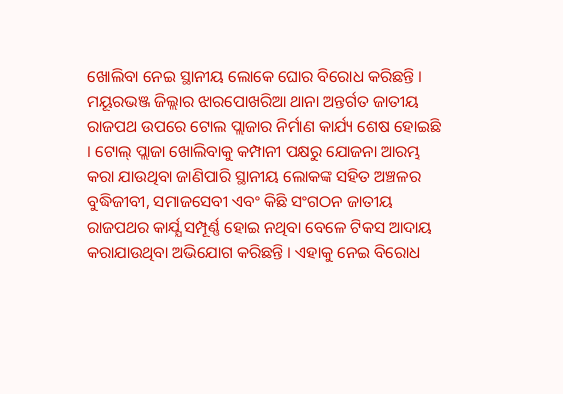ଖୋଲିବା ନେଇ ସ୍ଥାନୀୟ ଲୋକେ ଘୋର ବିରୋଧ କରିଛନ୍ତି । ମୟୂରଭଞ୍ଜ ଜିଲ୍ଲାର ଝାରପୋଖରିଆ ଥାନା ଅନ୍ତର୍ଗତ ଜାତୀୟ ରାଜପଥ ଉପରେ ଟୋଲ ପ୍ଲାଜାର ନିର୍ମାଣ କାର୍ଯ୍ୟ ଶେଷ ହୋଇଛି । ଟୋଲ୍ ପ୍ଲାଜା ଖୋଲିବାକୁ କମ୍ପାନୀ ପକ୍ଷରୁ ଯୋଜନା ଆରମ୍ଭ କରା ଯାଉଥିବା ଜାଣିପାରି ସ୍ଥାନୀୟ ଲୋକଙ୍କ ସହିତ ଅଞ୍ଚଳର ବୁଦ୍ଧିଜୀବୀ, ସମାଜସେବୀ ଏବଂ କିଛି ସଂଗଠନ ଜାତୀୟ ରାଜପଥର କାର୍ଯ୍ଯ ସମ୍ପୂର୍ଣ୍ଣ ହୋଇ ନଥିବା ବେଳେ ଟିକସ ଆଦାୟ କରାଯାଉଥିବା ଅଭିଯୋଗ କରିଛନ୍ତି । ଏହାକୁ ନେଇ ବିରୋଧ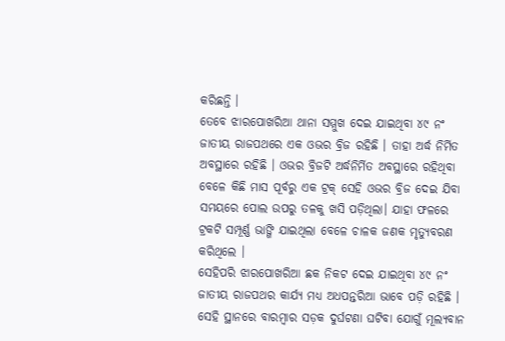କରିଛନ୍ତି ।
ତେବେ ଝାରପୋଖରିଆ ଥାନା ସମ୍ମୁଖ ଦେଇ ଯାଇଥିବା ୪୯ ନଂ ଜାତୀୟ ରାଜପଥରେ ଏକ ଓଭର ବ୍ରିଜ ରହିଛି । ତାହା ଅର୍ଦ୍ଧ ନିର୍ମିତ ଅବସ୍ଥାରେ ରହିଛି । ଓଭର ବ୍ରିଜଟି ଅର୍ଦ୍ଧନିର୍ମିତ ଅବସ୍ଥାରେ ରହିଥିବା ବେଳେ କିଛି ମାସ ପୂର୍ବରୁ ଏକ ଟ୍ରକ୍ ସେହି ଓଭର ବ୍ରିଜ ଦେଇ ଯିବା ସମୟରେ ପୋଲ ଉପରୁ ତଳକୁ ଖସି ପଡ଼ିଥିଲା। ଯାହା ଫଳରେ ଟ୍ରକଟି ସମ୍ପୂର୍ଣ୍ଣ ଭାଙ୍ଗି ଯାଇଥିଲା ବେଳେ ଚାଳକ ଜଣକ ମୃତ୍ୟୁବରଣ କରିଥିଲେ ।
ସେହିପରି ଝାରପୋଖରିଆ ଛକ ନିକଟ ଦେଇ ଯାଇଥିବା ୪୯ ନଂ ଜାତୀୟ ରାଜପଥର କାର୍ଯ୍ଯ ମଧ୍ୟ ଅଧପନ୍ତରିଆ ଭାବେ ପଡ଼ି ରହିଛି । ସେହି ସ୍ଥାନରେ ବାରମ୍ବାର ସଡ଼କ ଦୁର୍ଘଟଣା ଘଟିବା ଯୋଗୁଁ ମୂଲ୍ୟବାନ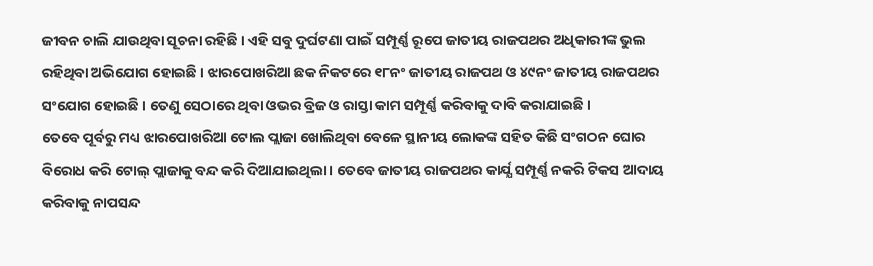ଜୀବନ ଚାଲି ଯାଉଥିବା ସୂଚନା ରହିଛି । ଏହି ସବୁ ଦୁର୍ଘଟଣା ପାଇଁ ସମ୍ପୂର୍ଣ୍ଣ ରୂପେ ଜାତୀୟ ରାଜପଥର ଅଧିକାରୀଙ୍କ ଭୁଲ ରହିଥିବା ଅଭିଯୋଗ ହୋଇଛି । ଝାରପୋଖରିଆ ଛକ ନିକଟରେ ୧୮ନଂ ଜାତୀୟ ରାଜପଥ ଓ ୪୯ନଂ ଜାତୀୟ ରାଜପଥର ସଂଯୋଗ ହୋଇଛି । ତେଣୁ ସେଠାରେ ଥିବା ଓଭର ବ୍ରିଜ ଓ ରାସ୍ତା କାମ ସମ୍ପୂର୍ଣ୍ଣ କରିବାକୁ ଦାବି କରାଯାଇଛି ।
ତେବେ ପୂର୍ବରୁ ମଧ୍ୟ ଝାରପୋଖରିଆ ଟୋଲ ପ୍ଲାଜା ଖୋଲିଥିବା ବେଳେ ସ୍ଥାନୀୟ ଲୋକଙ୍କ ସହିତ କିଛି ସଂଗଠନ ଘୋର ବିରୋଧ କରି ଟୋଲ୍ ପ୍ଲାଜାକୁ ବନ୍ଦ କରି ଦିଆଯାଇଥିଲା । ତେବେ ଜାତୀୟ ରାଜପଥର କାର୍ଯ୍ଯ ସମ୍ପୂର୍ଣ୍ଣ ନକରି ଟିକସ ଆଦାୟ କରିବାକୁ ନାପସନ୍ଦ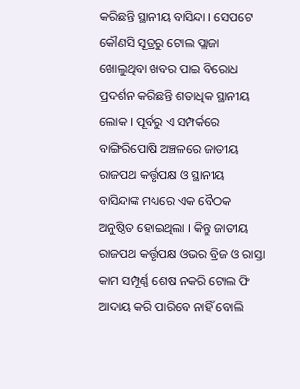କରିଛନ୍ତି ସ୍ଥାନୀୟ ବାସିନ୍ଦା । ସେପଟେ କୌଣସି ସୂତ୍ରରୁ ଟୋଲ ପ୍ଲାଜା ଖୋଲୁଥିବା ଖବର ପାଇ ବିରୋଧ ପ୍ରଦର୍ଶନ କରିଛନ୍ତି ଶତାଧିକ ସ୍ଥାନୀୟ ଲୋକ । ପୂର୍ବରୁ ଏ ସମ୍ପର୍କରେ ବାଙ୍ଗିରିପୋଷି ଅଞ୍ଚଳରେ ଜାତୀୟ ରାଜପଥ କର୍ତ୍ତୃପକ୍ଷ ଓ ସ୍ଥାନୀୟ ବାସିନ୍ଦାଙ୍କ ମଧ୍ୟରେ ଏକ ବୈଠକ ଅନୁଷ୍ଠିତ ହୋଇଥିଲା । କିନ୍ତୁ ଜାତୀୟ ରାଜପଥ କର୍ତ୍ତୃପକ୍ଷ ଓଭର ବ୍ରିଜ ଓ ରାସ୍ତା କାମ ସମ୍ପୂର୍ଣ୍ଣ ଶେଷ ନକରି ଟୋଲ ଫି ଆଦାୟ କରି ପାରିବେ ନାହିଁ ବୋଲି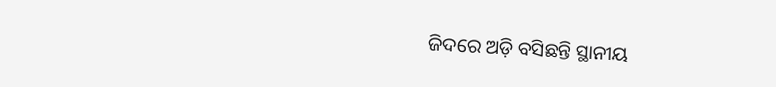ଜିଦରେ ଅଡ଼ି ବସିଛନ୍ତି ସ୍ଥାନୀୟ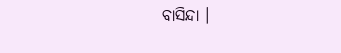ବାସିନ୍ଦା ।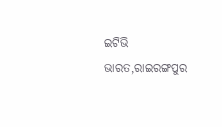ଇଟିଭି ଭାରତ,ରାଇରଙ୍ଗପୁର